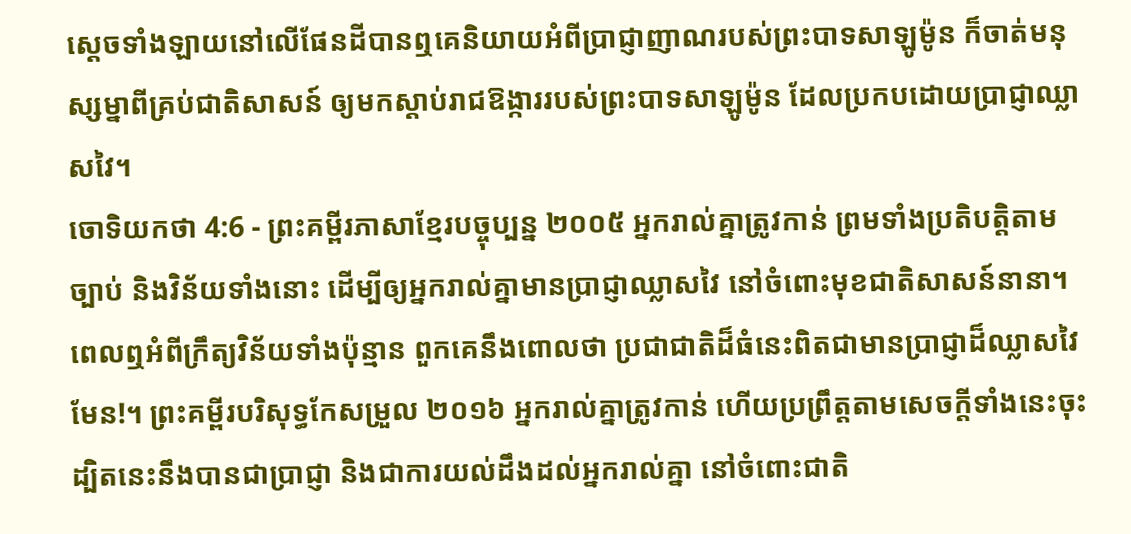ស្ដេចទាំងឡាយនៅលើផែនដីបានឮគេនិយាយអំពីប្រាជ្ញាញាណរបស់ព្រះបាទសាឡូម៉ូន ក៏ចាត់មនុស្សម្នាពីគ្រប់ជាតិសាសន៍ ឲ្យមកស្ដាប់រាជឱង្ការរបស់ព្រះបាទសាឡូម៉ូន ដែលប្រកបដោយប្រាជ្ញាឈ្លាសវៃ។
ចោទិយកថា 4:6 - ព្រះគម្ពីរភាសាខ្មែរបច្ចុប្បន្ន ២០០៥ អ្នករាល់គ្នាត្រូវកាន់ ព្រមទាំងប្រតិបត្តិតាមច្បាប់ និងវិន័យទាំងនោះ ដើម្បីឲ្យអ្នករាល់គ្នាមានប្រាជ្ញាឈ្លាសវៃ នៅចំពោះមុខជាតិសាសន៍នានា។ ពេលឮអំពីក្រឹត្យវិន័យទាំងប៉ុន្មាន ពួកគេនឹងពោលថា ប្រជាជាតិដ៏ធំនេះពិតជាមានប្រាជ្ញាដ៏ឈ្លាសវៃមែន!។ ព្រះគម្ពីរបរិសុទ្ធកែសម្រួល ២០១៦ អ្នករាល់គ្នាត្រូវកាន់ ហើយប្រព្រឹត្តតាមសេចក្ដីទាំងនេះចុះ ដ្បិតនេះនឹងបានជាប្រាជ្ញា និងជាការយល់ដឹងដល់អ្នករាល់គ្នា នៅចំពោះជាតិ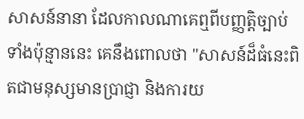សាសន៍នានា ដែលកាលណាគេឮពីបញ្ញត្តិច្បាប់ទាំងប៉ុន្មាននេះ គេនឹងពោលថា "សាសន៍ដ៏ធំនេះពិតជាមនុស្សមានប្រាជ្ញា និងការយ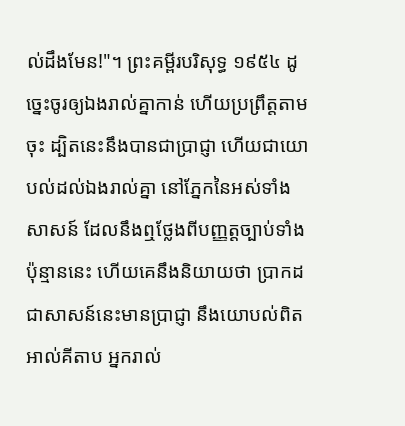ល់ដឹងមែន!"។ ព្រះគម្ពីរបរិសុទ្ធ ១៩៥៤ ដូច្នេះចូរឲ្យឯងរាល់គ្នាកាន់ ហើយប្រព្រឹត្តតាមចុះ ដ្បិតនេះនឹងបានជាប្រាជ្ញា ហើយជាយោបល់ដល់ឯងរាល់គ្នា នៅភ្នែកនៃអស់ទាំងសាសន៍ ដែលនឹងឮថ្លែងពីបញ្ញត្តច្បាប់ទាំងប៉ុន្មាននេះ ហើយគេនឹងនិយាយថា ប្រាកដជាសាសន៍នេះមានប្រាជ្ញា នឹងយោបល់ពិត អាល់គីតាប អ្នករាល់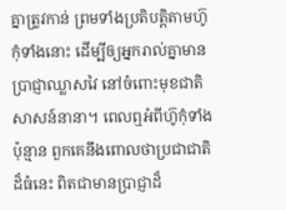គ្នាត្រូវកាន់ ព្រមទាំងប្រតិបត្តិតាមហ៊ូកុំទាំងនោះ ដើម្បីឲ្យអ្នករាល់គ្នាមានប្រាជ្ញាឈ្លាសវៃ នៅចំពោះមុខជាតិសាសន៍នានា។ ពេលឮអំពីហ៊ូកុំទាំងប៉ុន្មាន ពួកគេនឹងពោលថាប្រជាជាតិដ៏ធំនេះ ពិតជាមានប្រាជ្ញាដ៏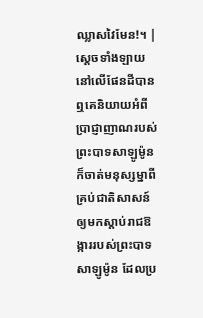ឈ្លាសវៃមែន!។ |
ស្ដេចទាំងឡាយនៅលើផែនដីបានឮគេនិយាយអំពីប្រាជ្ញាញាណរបស់ព្រះបាទសាឡូម៉ូន ក៏ចាត់មនុស្សម្នាពីគ្រប់ជាតិសាសន៍ ឲ្យមកស្ដាប់រាជឱង្ការរបស់ព្រះបាទសាឡូម៉ូន ដែលប្រ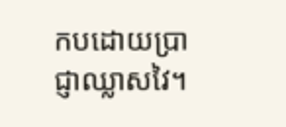កបដោយប្រាជ្ញាឈ្លាសវៃ។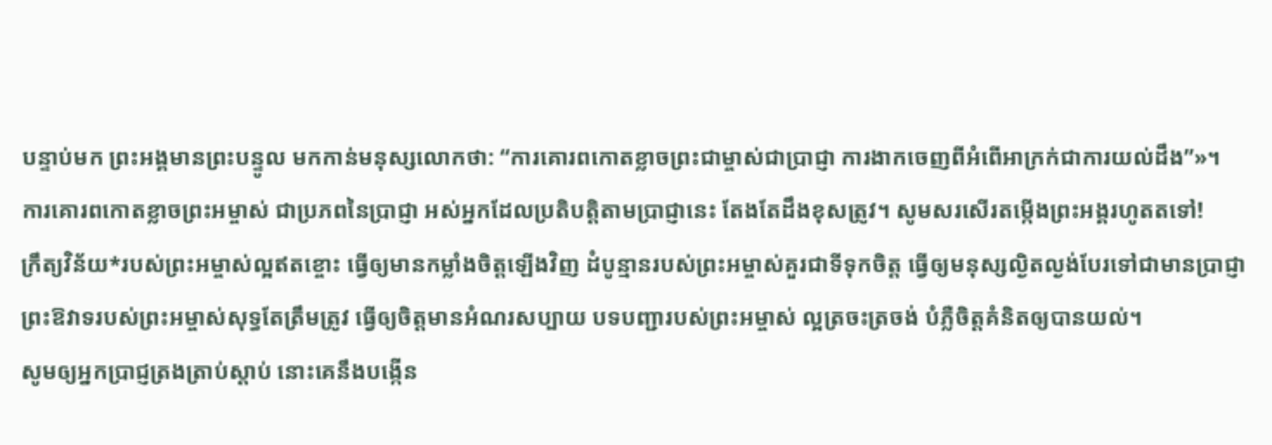បន្ទាប់មក ព្រះអង្គមានព្រះបន្ទូល មកកាន់មនុស្សលោកថា: “ការគោរពកោតខ្លាចព្រះជាម្ចាស់ជាប្រាជ្ញា ការងាកចេញពីអំពើអាក្រក់ជាការយល់ដឹង”»។
ការគោរពកោតខ្លាចព្រះអម្ចាស់ ជាប្រភពនៃប្រាជ្ញា អស់អ្នកដែលប្រតិបត្តិតាមប្រាជ្ញានេះ តែងតែដឹងខុសត្រូវ។ សូមសរសើរតម្កើងព្រះអង្គរហូតតទៅ!
ក្រឹត្យវិន័យ*របស់ព្រះអម្ចាស់ល្អឥតខ្ចោះ ធ្វើឲ្យមានកម្លាំងចិត្តឡើងវិញ ដំបូន្មានរបស់ព្រះអម្ចាស់គួរជាទីទុកចិត្ត ធ្វើឲ្យមនុស្សល្ងិតល្ងង់បែរទៅជាមានប្រាជ្ញា
ព្រះឱវាទរបស់ព្រះអម្ចាស់សុទ្ធតែត្រឹមត្រូវ ធ្វើឲ្យចិត្តមានអំណរសប្បាយ បទបញ្ជារបស់ព្រះអម្ចាស់ ល្អត្រចះត្រចង់ បំភ្លឺចិត្តគំនិតឲ្យបានយល់។
សូមឲ្យអ្នកប្រាជ្ញត្រងត្រាប់ស្ដាប់ នោះគេនឹងបង្កើន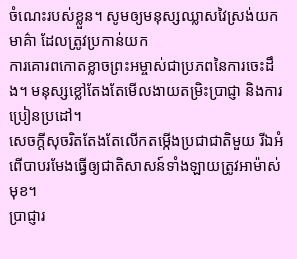ចំណេះរបស់ខ្លួន។ សូមឲ្យមនុស្សឈ្លាសវៃស្រង់យកមាគ៌ា ដែលត្រូវប្រកាន់យក
ការគោរពកោតខ្លាចព្រះអម្ចាស់ជាប្រភពនៃការចេះដឹង។ មនុស្សខ្លៅតែងតែមើលងាយតម្រិះប្រាជ្ញា និងការប្រៀនប្រដៅ។
សេចក្ដីសុចរិតតែងតែលើកតម្កើងប្រជាជាតិមួយ រីឯអំពើបាបរមែងធ្វើឲ្យជាតិសាសន៍ទាំងឡាយត្រូវអាម៉ាស់មុខ។
ប្រាជ្ញារ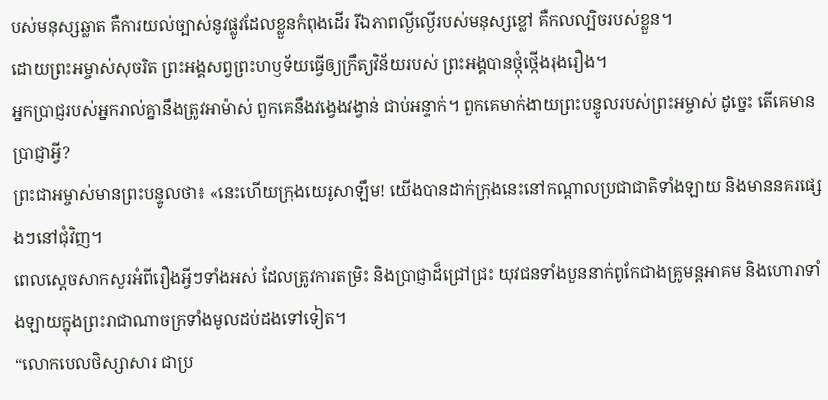បស់មនុស្សឆ្លាត គឺការយល់ច្បាស់នូវផ្លូវដែលខ្លួនកំពុងដើរ រីឯភាពល្ងីល្ងើរបស់មនុស្សខ្លៅ គឺកលល្បិចរបស់ខ្លួន។
ដោយព្រះអម្ចាស់សុចរិត ព្រះអង្គសព្វព្រះហឫទ័យធ្វើឲ្យក្រឹត្យវិន័យរបស់ ព្រះអង្គបានថ្កុំថ្កើងរុងរឿង។
អ្នកប្រាជ្ញរបស់អ្នករាល់គ្នានឹងត្រូវអាម៉ាស់ ពួកគេនឹងវង្វេងវង្វាន់ ជាប់អន្ទាក់។ ពួកគេមាក់ងាយព្រះបន្ទូលរបស់ព្រះអម្ចាស់ ដូច្នេះ តើគេមានប្រាជ្ញាអ្វី?
ព្រះជាអម្ចាស់មានព្រះបន្ទូលថា៖ «នេះហើយក្រុងយេរូសាឡឹម! យើងបានដាក់ក្រុងនេះនៅកណ្ដាលប្រជាជាតិទាំងឡាយ និងមាននគរផ្សេងៗនៅជុំវិញ។
ពេលស្ដេចសាកសួរអំពីរឿងអ្វីៗទាំងអស់ ដែលត្រូវការតម្រិះ និងប្រាជ្ញាដ៏ជ្រៅជ្រះ យុវជនទាំងបួននាក់ពូកែជាងគ្រូមន្តអាគម និងហោរាទាំងឡាយក្នុងព្រះរាជាណាចក្រទាំងមូលដប់ដងទៅទៀត។
“លោកបេលថិស្សាសារ ជាប្រ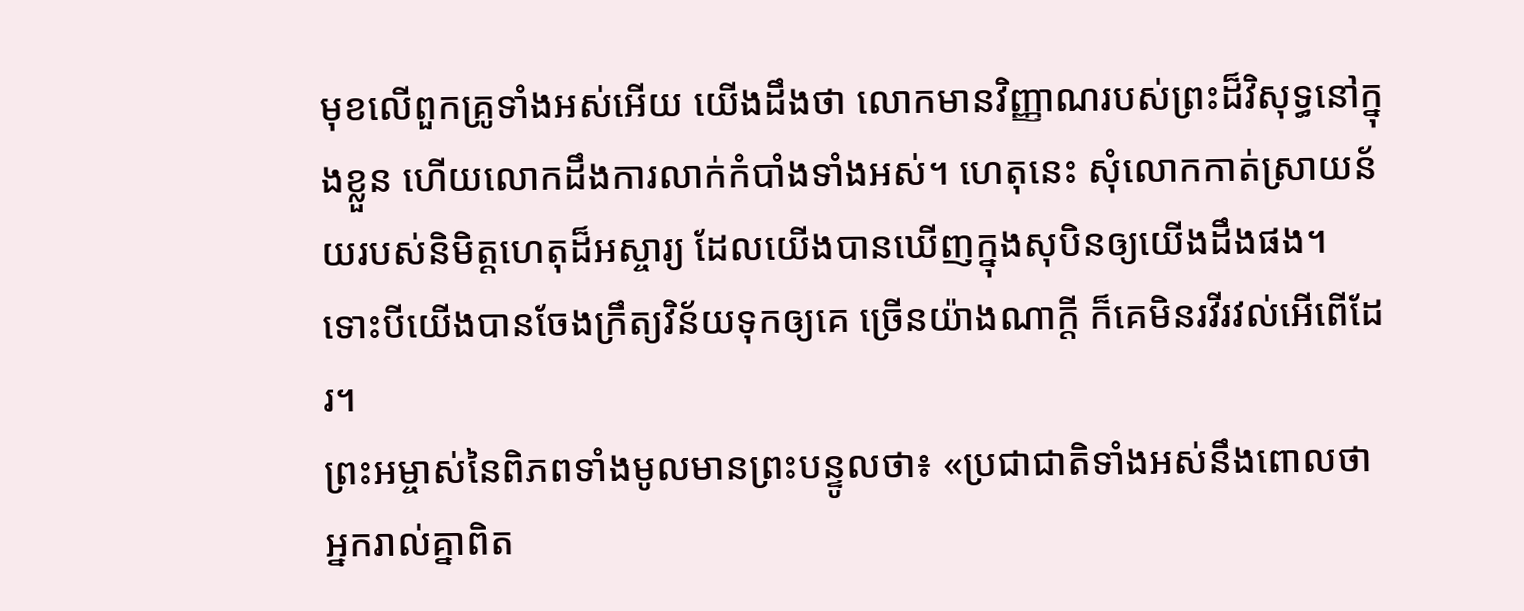មុខលើពួកគ្រូទាំងអស់អើយ យើងដឹងថា លោកមានវិញ្ញាណរបស់ព្រះដ៏វិសុទ្ធនៅក្នុងខ្លួន ហើយលោកដឹងការលាក់កំបាំងទាំងអស់។ ហេតុនេះ សុំលោកកាត់ស្រាយន័យរបស់និមិត្តហេតុដ៏អស្ចារ្យ ដែលយើងបានឃើញក្នុងសុបិនឲ្យយើងដឹងផង។
ទោះបីយើងបានចែងក្រឹត្យវិន័យទុកឲ្យគេ ច្រើនយ៉ាងណាក្ដី ក៏គេមិនរវីរវល់អើពើដែរ។
ព្រះអម្ចាស់នៃពិភពទាំងមូលមានព្រះបន្ទូលថា៖ «ប្រជាជាតិទាំងអស់នឹងពោលថា អ្នករាល់គ្នាពិត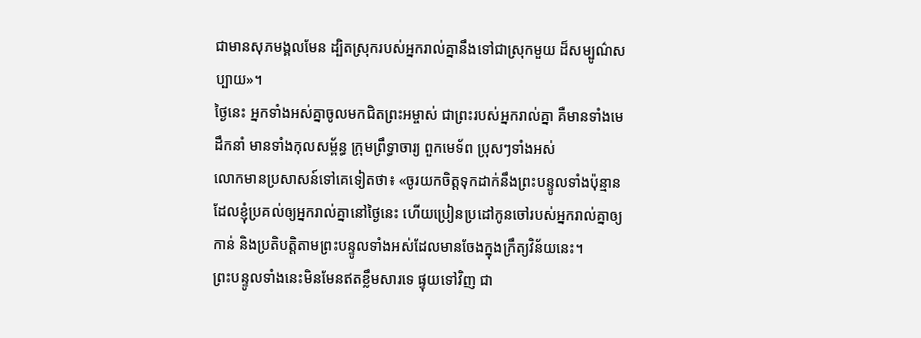ជាមានសុភមង្គលមែន ដ្បិតស្រុករបស់អ្នករាល់គ្នានឹងទៅជាស្រុកមួយ ដ៏សម្បូណ៌សប្បាយ»។
ថ្ងៃនេះ អ្នកទាំងអស់គ្នាចូលមកជិតព្រះអម្ចាស់ ជាព្រះរបស់អ្នករាល់គ្នា គឺមានទាំងមេដឹកនាំ មានទាំងកុលសម្ព័ន្ធ ក្រុមព្រឹទ្ធាចារ្យ ពួកមេទ័ព ប្រុសៗទាំងអស់
លោកមានប្រសាសន៍ទៅគេទៀតថា៖ «ចូរយកចិត្តទុកដាក់នឹងព្រះបន្ទូលទាំងប៉ុន្មាន ដែលខ្ញុំប្រគល់ឲ្យអ្នករាល់គ្នានៅថ្ងៃនេះ ហើយប្រៀនប្រដៅកូនចៅរបស់អ្នករាល់គ្នាឲ្យកាន់ និងប្រតិបត្តិតាមព្រះបន្ទូលទាំងអស់ដែលមានចែងក្នុងក្រឹត្យវិន័យនេះ។
ព្រះបន្ទូលទាំងនេះមិនមែនឥតខ្លឹមសារទេ ផ្ទុយទៅវិញ ជា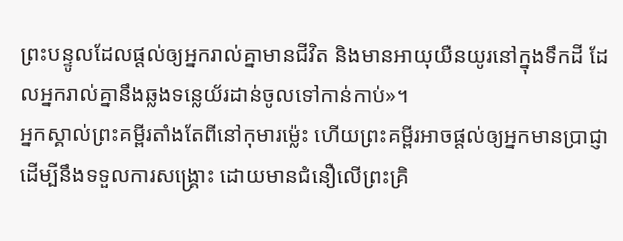ព្រះបន្ទូលដែលផ្ដល់ឲ្យអ្នករាល់គ្នាមានជីវិត និងមានអាយុយឺនយូរនៅក្នុងទឹកដី ដែលអ្នករាល់គ្នានឹងឆ្លងទន្លេយ័រដាន់ចូលទៅកាន់កាប់»។
អ្នកស្គាល់ព្រះគម្ពីរតាំងតែពីនៅកុមារម៉្លេះ ហើយព្រះគម្ពីរអាចផ្ដល់ឲ្យអ្នកមានប្រាជ្ញា ដើម្បីនឹងទទួលការសង្គ្រោះ ដោយមានជំនឿលើព្រះគ្រិ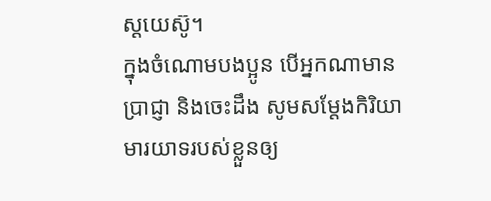ស្តយេស៊ូ។
ក្នុងចំណោមបងប្អូន បើអ្នកណាមានប្រាជ្ញា និងចេះដឹង សូមសម្តែងកិរិយាមារយាទរបស់ខ្លួនឲ្យ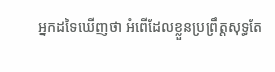អ្នកដទៃឃើញថា អំពើដែលខ្លួនប្រព្រឹត្តសុទ្ធតែ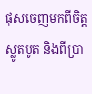ផុសចេញមកពីចិត្តស្លូតបូត និងពីប្រា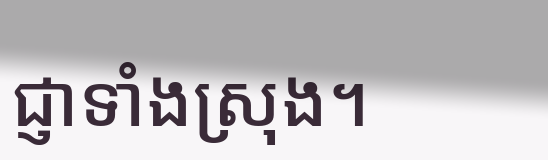ជ្ញាទាំងស្រុង។